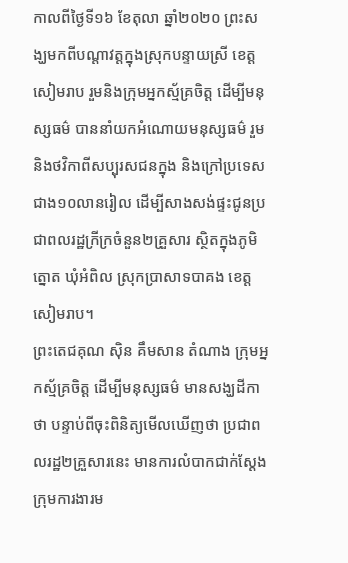កាលពីថ្ងៃទី១៦ ខែតុលា ឆ្នាំ២០២០ ព្រះសង្ឃមកពីបណ្តាវត្តក្នុងស្រុកបន្ទាយស្រី ខេត្តសៀមរាប រួមនិងក្រុមអ្នកស្ម័គ្រចិត្ដ ដើម្បីមនុស្សធម៌ បាននាំយកអំណោយមនុស្សធម៌ រួមនិងថវិកាពីសប្បុរសជនក្នុង និងក្រៅប្រទេសជាង១០លានរៀល ដើម្បីសាងសង់ផ្ទះជូនប្រជាពលរដ្ឋក្រីក្រចំនួន២គ្រួសារ ស្ថិតក្នុងភូមិត្នោត ឃុំអំពិល ស្រុកប្រាសាទបាគង ខេត្ដសៀមរាប។
ព្រះតេជគុណ ស៊ិន គឹមសាន តំណាង ក្រុមអ្នកស្ម័គ្រចិត្ដ ដើម្បីមនុស្សធម៌ មានសង្ឃដីកាថា បន្ទាប់ពីចុះពិនិត្យមើលឃើញថា ប្រជាពលរដ្ឋ២គ្រួសារនេះ មានការលំបាកជាក់ស្ដែង ក្រុមការងារម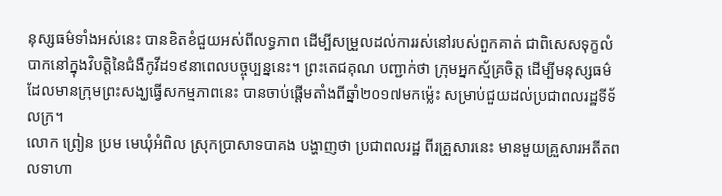នុស្សធម៌ទាំងអស់នេះ បានខិតខំជួយអស់ពីលទ្ធភាព ដើម្បីសម្រួលដល់ការរស់នៅរបស់ពួកគាត់ ជាពិសេសទុក្ខលំបាកនៅក្នុងវិបត្តិនៃជំងឺកូវីដ១៩នាពេលបច្ចុប្បន្ននេះ។ ព្រះតេជគុណ បញ្ជាក់ថា ក្រុមអ្នកស្ម័គ្រចិត្ដ ដើម្បីមនុស្សធម៌ ដែលមានក្រុមព្រះសង្ឃធ្វើសកម្មភាពនេះ បានចាប់ផ្ដើមតាំងពីឆ្នាំ២០១៧មកម្ល៉េះ សម្រាប់ជួយដល់ប្រជាពលរដ្ឋទីទ័លក្រ។
លោក ព្រៀន ប្រម មេឃុំអំពិល ស្រុកប្រាសាទបាគង បង្ហាញថា ប្រជាពលរដ្ឋ ពីរគ្រួសារនេះ មានមួយគ្រួសារអតីតពលទាហា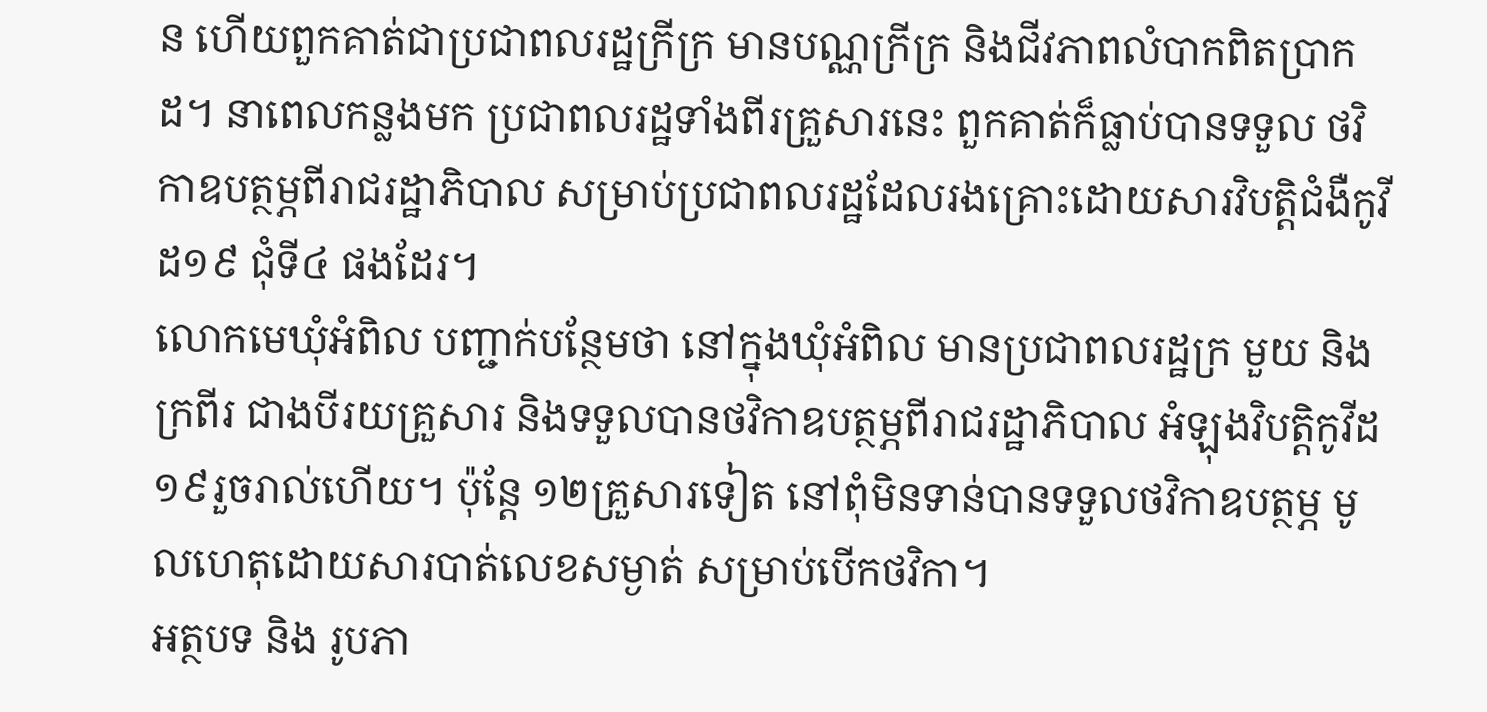ន ហើយពួកគាត់ជាប្រជាពលរដ្ឋក្រីក្រ មានបណ្ណក្រីក្រ និងជីវភាពលំបាកពិតប្រាកដ។ នាពេលកន្លងមក ប្រជាពលរដ្ឋទាំងពីរគ្រួសារនេះ ពួកគាត់ក៏ធ្លាប់បានទទួល ថវិកាឧបត្ថម្ភពីរាជរដ្ឋាភិបាល សម្រាប់ប្រជាពលរដ្ឋដែលរងគ្រោះដោយសារវិបត្តិជំងឺកូវីដ១៩ ជុំទី៤ ផងដែរ។
លោកមេឃុំអំពិល បញ្ជាក់បន្ថែមថា នៅក្នុងឃុំអំពិល មានប្រជាពលរដ្ឋក្រ មួយ និង ក្រពីរ ជាងបីរយគ្រួសារ និងទទួលបានថវិកាឧបត្ថម្ភពីរាជរដ្ឋាភិបាល អំឡុងវិបត្តិកូវីដ១៩រួចរាល់ហើយ។ ប៉ុន្ដែ ១២គ្រួសារទៀត នៅពុំមិនទាន់បានទទួលថវិកាឧបត្ថម្ភ មូលហេតុដោយសារបាត់លេខសម្ងាត់ សម្រាប់បើកថវិកា។
អត្ថបទ និង រូបភា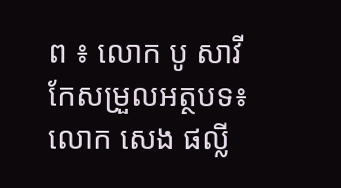ព ៖ លោក បូ សាវី
កែសម្រួលអត្ថបទ៖ លោក សេង ផល្លី